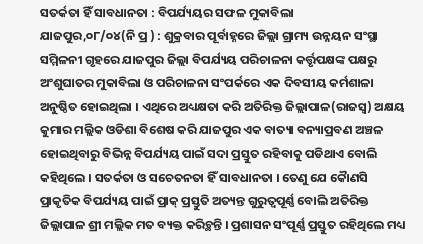ସତର୍କତା ହିଁ ସାବଧାନତା : ବିପର୍ଯ୍ୟୟର ସଫଳ ମୁକାବିଲା
ଯାଜପୁର,୦୮/୦୪(ନି ପ୍ର ) : ଶୁକ୍ରବାର ପୂର୍ବାହ୍ନରେ ଜିଲ୍ଲା ଗ୍ରାମ୍ୟ ଉନ୍ନୟନ ସଂସ୍ଥା ସମ୍ମିଳନୀ ଗୃହରେ ଯାଜପୁର ଜିଲ୍ଲା ବିପର୍ଯ୍ୟୟ ପରିଚାଳନା କର୍ତ୍ତୃପକ୍ଷଙ୍କ ପକ୍ଷରୁ ଅଂଶୁଘାତର ମୁକାବିଲା ଓ ପରିଚାଳନା ସଂପର୍କରେ ଏକ ଦିବସୀୟ କର୍ମଶାଳା ଅନୁଷ୍ଠିତ ହୋଇଥିଲା । ଏଥିରେ ଅଧ୍ୟକ୍ଷତା କରି ଅତିରିକ୍ତ ଜିଲ୍ଲାପାଳ(ରାଜସ୍ୱ) ଅକ୍ଷୟ କୁମାର ମଲ୍ଲିକ ଓଡିଶା ବିଶେଷ କରି ଯାଜପୁର ଏକ ବାତ୍ୟା ବନ୍ୟାପ୍ରବଣ ଅଞ୍ଚଳ ହୋଇଥିବାରୁ ବିଭିନ୍ନ ବିପର୍ଯ୍ୟୟ ପାଇଁ ସଦା ପ୍ରସ୍ତୁତ ରହିବାକୁ ପଡିଥାଏ ବୋଲି କହିଥିଲେ । ସତର୍କତା ଓ ସଚେତନତା ହିଁ ସାବଧାନତା । ତେଣୁ ଯେ କୈାଣସି ପ୍ରାକୃତିକ ବିପର୍ଯ୍ୟୟ ପାଇଁ ପ୍ରାକ୍ ପ୍ରସ୍ତୁତି ଅତ୍ୟନ୍ତ ଗୁରୁତ୍ୱପୂର୍ଣ୍ଣ ବୋଲି ଅତିରିକ୍ତ ଜିଲ୍ଲାପାଳ ଶ୍ରୀ ମଲ୍ଲିକ ମତ ବ୍ୟକ୍ତ କରିଚ୍ଥନ୍ତି । ପ୍ରଶାସନ ସଂପୂର୍ଣ୍ଣ ପ୍ରସ୍ତୁତ ରହିଥିଲେ ମଧ୍ୟ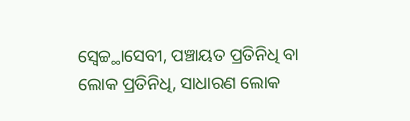ସ୍ୱେଚ୍ଚ୍ଥାସେବୀ, ପଞ୍ଚାୟତ ପ୍ରତିନିଧି ବା ଲୋକ ପ୍ରତିନିଧି, ସାଧାରଣ ଲୋକ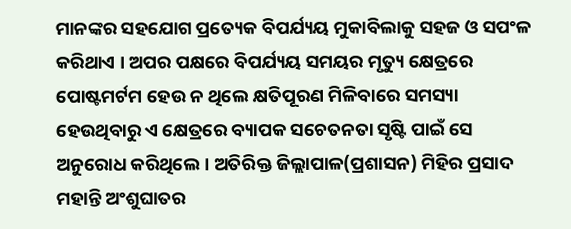ମାନଙ୍କର ସହଯୋଗ ପ୍ରତ୍ୟେକ ବିପର୍ଯ୍ୟୟ ମୁକାବିଲାକୁ ସହଜ ଓ ସପଂଳ କରିଥାଏ । ଅପର ପକ୍ଷରେ ବିପର୍ଯ୍ୟୟ ସମୟର ମୃତ୍ୟୁ କ୍ଷେତ୍ରରେ ପୋଷ୍ଟମର୍ଟମ ହେଉ ନ ଥିଲେ କ୍ଷତିପୂରଣ ମିଳିବାରେ ସମସ୍ୟା ହେଉଥିବାରୁ ଏ କ୍ଷେତ୍ରରେ ବ୍ୟାପକ ସଚେତନତା ସୃଷ୍ଟି ପାଇଁ ସେ ଅନୁରୋଧ କରିଥିଲେ । ଅତିରିକ୍ତ ଜିଲ୍ଲାପାଳ(ପ୍ରଶାସନ) ମିହିର ପ୍ରସାଦ ମହାନ୍ତି ଅଂଶୁଘାତର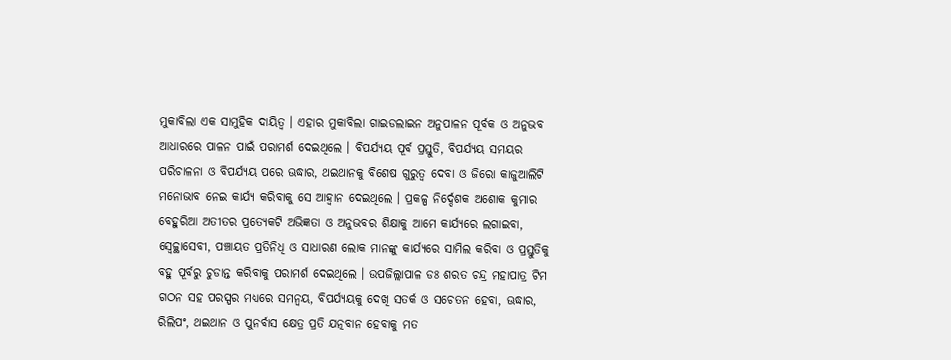ମୁକାବିଲା ଏକ ସାମୁହିକ ଦାୟିତ୍ୱ । ଏହାର ମୁକାବିଲା ଗାଇଡଲାଇନ ଅନୁପାଳନ ପୂର୍ବକ ଓ ଅନୁଭବ ଆଧାରରେ ପାଳନ ପାଇଁ ପରାମର୍ଶ ଦେଇଥିଲେ । ବିପର୍ଯ୍ୟୟ ପୂର୍ବ ପ୍ରସ୍ତୁତି, ବିପର୍ଯ୍ୟୟ ସମୟର ପରିଚାଳନା ଓ ବିପର୍ଯ୍ୟୟ ପରେ ଊଦ୍ଧାର, ଥଇଥାନକୁ ବିଶେଷ ଗୁରୁତ୍ୱ ଦେବା ଓ ଜିରୋ କାଜୁଆଲିଟି ମନୋଭାବ ନେଇ କାର୍ଯ୍ୟ କରିବାକୁ ସେ ଆହ୍ୱାନ ଦେଇଥିଲେ । ପ୍ରକଳ୍ପ ନିର୍ଦ୍ଦେଶକ ଅଶୋକ କୁମାର ବେହୁରିଆ ଅତୀତର ପ୍ରତ୍ୟେକଟି ଅଭିଜ୍ଞତା ଓ ଅନୁଭବର ଶିକ୍ଷାକୁ ଆମେ କାର୍ଯ୍ୟରେ ଲଗାଇବା, ସ୍ୱେଚ୍ଚ୍ଥାସେବୀ, ପଞ୍ଚାୟତ ପ୍ରତିନିଧି ଓ ସାଧାରଣ ଲୋକ ମାନଙ୍କୁ କାର୍ଯ୍ୟରେ ସାମିଲ କରିବା ଓ ପ୍ରସ୍ତୁତିକୁ ବହୁ ପୂର୍ବରୁ ଚୁଡାନ୍ତ କରିବାକୁ ପରାମର୍ଶ ଦେଇଥିଲେ । ଉପଜିଲ୍ଲାପାଳ ଡଃ ଶରତ ଚନ୍ଦ୍ର ମହାପାତ୍ର ଟିମ ଗଠନ ସହ ପରସ୍ପର ମଧ୍ୟରେ ସମନ୍ୱୟ, ବିପର୍ଯ୍ୟୟକୁ ଦେଖି ସତର୍କ ଓ ସଚେତନ ହେବା, ଊଦ୍ଧାର, ରିଲିପଂ, ଥଇଥାନ ଓ ପୁନର୍ବାସ କ୍ଷେତ୍ର ପ୍ରତି ଯତ୍ନବାନ ହେବାକୁ ମତ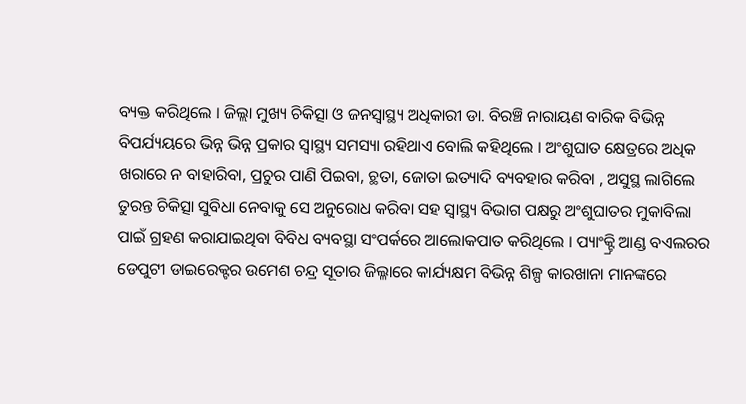ବ୍ୟକ୍ତ କରିଥିଲେ । ଜିଲ୍ଲା ମୁଖ୍ୟ ଚିକିତ୍ସା ଓ ଜନସ୍ୱାସ୍ଥ୍ୟ ଅଧିକାରୀ ଡା. ବିରଞ୍ଚି ନାରାୟଣ ବାରିକ ବିଭିନ୍ନ ବିପର୍ଯ୍ୟୟରେ ଭିନ୍ନ ଭିନ୍ନ ପ୍ରକାର ସ୍ୱାସ୍ଥ୍ୟ ସମସ୍ୟା ରହିଥାଏ ବୋଲି କହିଥିଲେ । ଅଂଶୁଘାତ କ୍ଷେତ୍ରରେ ଅଧିକ ଖରାରେ ନ ବାହାରିବା, ପ୍ରଚୁର ପାଣି ପିଇବା, ଚ୍ଥତା, ଜୋତା ଇତ୍ୟାଦି ବ୍ୟବହାର କରିବା , ଅସୁସ୍ଥ ଲାଗିଲେ ତୁରନ୍ତ ଚିକିତ୍ସା ସୁବିଧା ନେବାକୁ ସେ ଅନୁରୋଧ କରିବା ସହ ସ୍ୱାସ୍ଥ୍ୟ ବିଭାଗ ପକ୍ଷରୁ ଅଂଶୁଘାତର ମୁକାବିଲା ପାଇଁ ଗ୍ରହଣ କରାଯାଇଥିବା ବିବିଧ ବ୍ୟବସ୍ଥା ସଂପର୍କରେ ଆଲୋକପାତ କରିଥିଲେ । ପ୍ୟାଂକ୍ଟ୍ରି ଆଣ୍ଡ ବଏଲରର ଡେପୁଟୀ ଡାଇରେକ୍ଟର ଉମେଶ ଚନ୍ଦ୍ର ସୂତାର ଜିଲ୍ଳାରେ କାର୍ଯ୍ୟକ୍ଷମ ବିଭିନ୍ନ ଶିଳ୍ପ କାରଖାନା ମାନଙ୍କରେ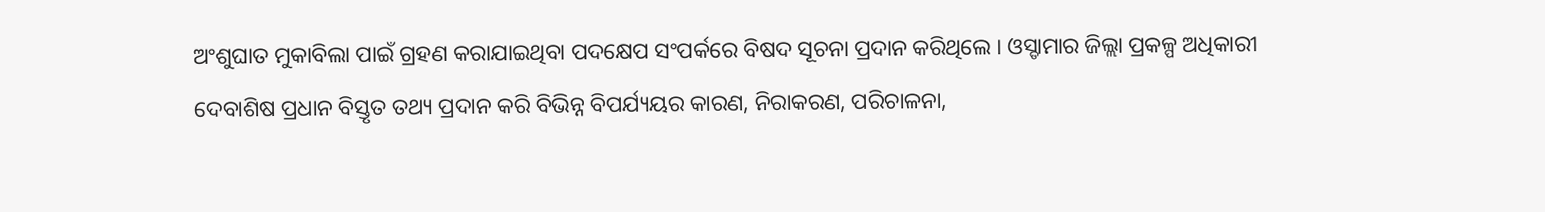ଅଂଶୁଘାତ ମୁକାବିଲା ପାଇଁ ଗ୍ରହଣ କରାଯାଇଥିବା ପଦକ୍ଷେପ ସଂପର୍କରେ ବିଷଦ ସୂଚନା ପ୍ରଦାନ କରିଥିଲେ । ଓସ୍ଡାମାର ଜିଲ୍ଲା ପ୍ରକଳ୍ପ ଅଧିକାରୀ ଦେବାଶିଷ ପ୍ରଧାନ ବିସ୍ତୃତ ତଥ୍ୟ ପ୍ରଦାନ କରି ବିଭିନ୍ନ ବିପର୍ଯ୍ୟୟର କାରଣ, ନିରାକରଣ, ପରିଚାଳନା,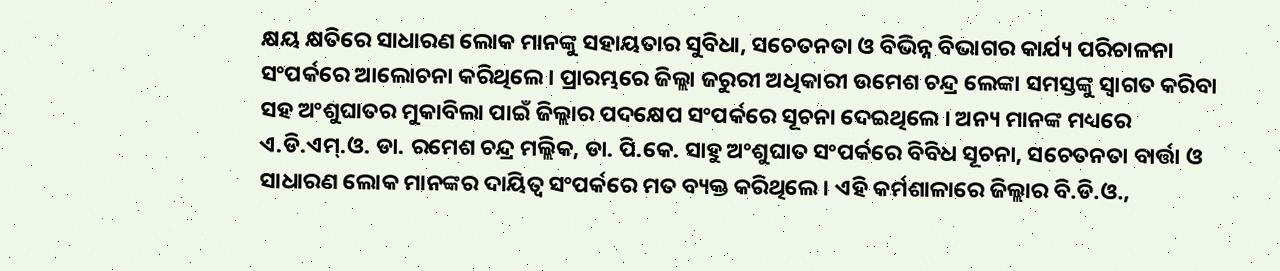କ୍ଷୟ କ୍ଷତିରେ ସାଧାରଣ ଲୋକ ମାନଙ୍କୁ ସହାୟତାର ସୁବିଧା, ସଚେତନତା ଓ ବିଭିନ୍ନ ବିଭାଗର କାର୍ଯ୍ୟ ପରିଚାଳନା ସଂପର୍କରେ ଆଲୋଚନା କରିଥିଲେ । ପ୍ରାରମ୍ଭରେ ଜିଲ୍ଲା ଜରୁରୀ ଅଧିକାରୀ ଉମେଶ ଚନ୍ଦ୍ର ଲେଙ୍କା ସମସ୍ତଙ୍କୁ ସ୍ୱାଗତ କରିବା ସହ ଅଂଶୁଘାତର ମୁକାବିଲା ପାଇଁ ଜିଲ୍ଲାର ପଦକ୍ଷେପ ସଂପର୍କରେ ସୂଚନା ଦେଇଥିଲେ । ଅନ୍ୟ ମାନଙ୍କ ମଧ୍ୟରେ ଏ.ଡି.ଏମ୍.ଓ. ଡା. ରମେଶ ଚନ୍ଦ୍ର ମଲ୍ଲିକ, ଡା. ପି.କେ. ସାହୁ ଅଂଶୁଘାତ ସଂପର୍କରେ ବିବିଧ ସୂଚନା, ସଚେତନତା ବାର୍ତ୍ତା ଓ ସାଧାରଣ ଲୋକ ମାନଙ୍କର ଦାୟିତ୍ୱ ସଂପର୍କରେ ମତ ବ୍ୟକ୍ତ କରିଥିଲେ । ଏହି କର୍ମଶାଳାରେ ଜିଲ୍ଲାର ବି.ଡି.ଓ.,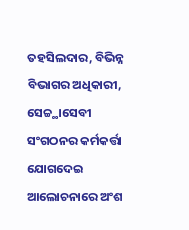ତହସିଲଦାର, ବିଭିନ୍ନ ବିଭାଗର ଅଧିକାରୀ, ସେଚ୍ଚ୍ଥାସେବୀ ସଂଗଠନର କର୍ମକର୍ତ୍ତା ଯୋଗଦେଇ ଆଲୋଚନାରେ ଅଂଶ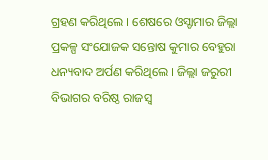ଗ୍ରହଣ କରିଥିଲେ । ଶେଷରେ ଓସ୍ଡାମାର ଜିଲ୍ଲା ପ୍ରକଳ୍ପ ସଂଯୋଜକ ସନ୍ତୋଷ କୁମାର ବେହୁରା ଧନ୍ୟବାଦ ଅର୍ପଣ କରିଥିଲେ । ଜିଲ୍ଲା ଜରୁରୀ ବିଭାଗର ବରିଷ୍ଠ ରାଜସ୍ୱ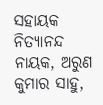ସହାୟକ ନିତ୍ୟାନନ୍ଦ ନାୟକ, ଅରୁଣ କୁମାର ସାହୁ,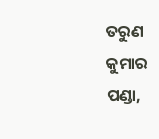ତରୁଣ କୁମାର ପଣ୍ଡା,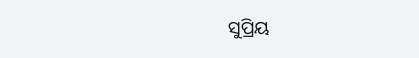ସୁପ୍ରିୟ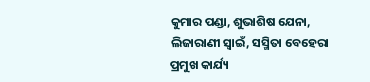କୁମାର ପଣ୍ଡା, ଶୁଭାଶିଷ ଯେନା, ଲିଜାରାଣୀ ସ୍ୱାଇଁ, ସସ୍ମିତା ବେହେରା ପ୍ରମୁଖ କାର୍ଯ୍ୟ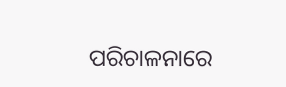ପରିଚାଳନାରେ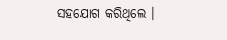ସହଯୋଗ କରିଥିଲେ ।